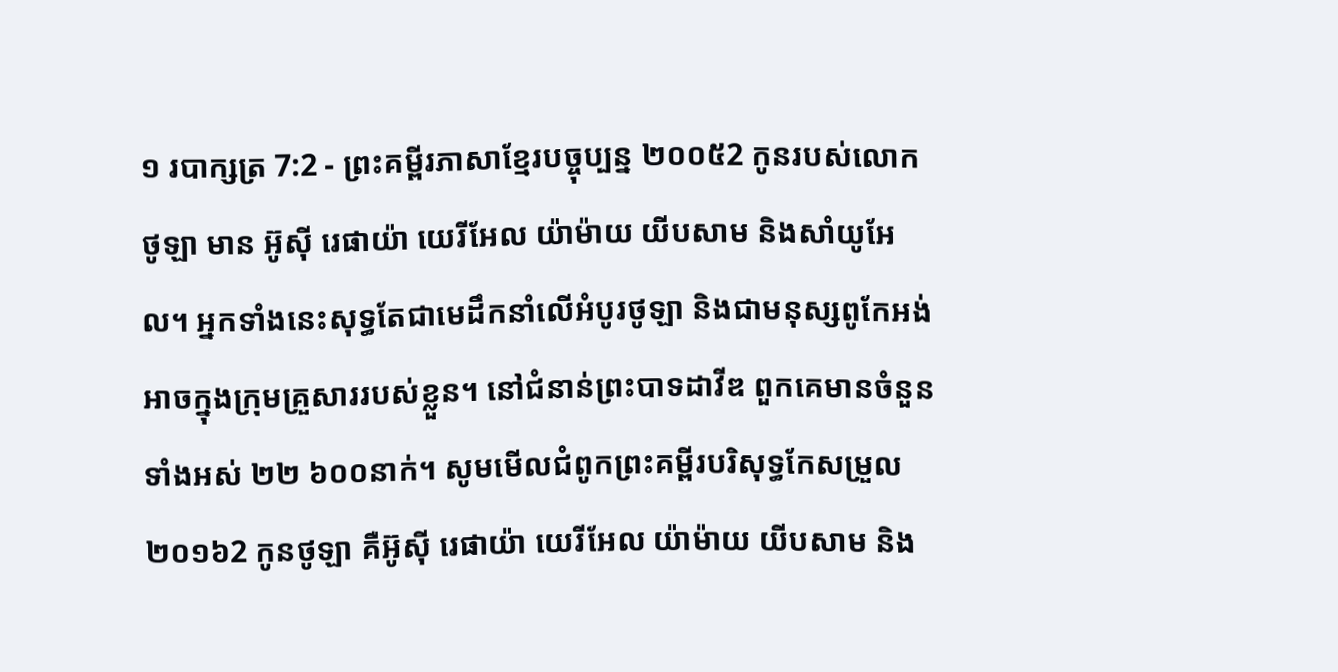១ របាក្សត្រ 7:2 - ព្រះគម្ពីរភាសាខ្មែរបច្ចុប្បន្ន ២០០៥2 កូនរបស់លោកថូឡា មាន អ៊ូស៊ី រេផាយ៉ា យេរីអែល យ៉ាម៉ាយ យីបសាម និងសាំយូអែល។ អ្នកទាំងនេះសុទ្ធតែជាមេដឹកនាំលើអំបូរថូឡា និងជាមនុស្សពូកែអង់អាចក្នុងក្រុមគ្រួសាររបស់ខ្លួន។ នៅជំនាន់ព្រះបាទដាវីឌ ពួកគេមានចំនួនទាំងអស់ ២២ ៦០០នាក់។ សូមមើលជំពូកព្រះគម្ពីរបរិសុទ្ធកែសម្រួល ២០១៦2 កូនថូឡា គឺអ៊ូស៊ី រេផាយ៉ា យេរីអែល យ៉ាម៉ាយ យីបសាម និង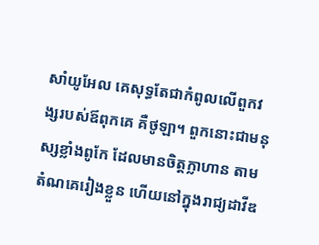សាំយូអែល គេសុទ្ធតែជាកំពូលលើពួកវង្សរបស់ឪពុកគេ គឺថូឡា។ ពួកនោះជាមនុស្សខ្លាំងពូកែ ដែលមានចិត្តក្លាហាន តាមតំណគេរៀងខ្លួន ហើយនៅក្នុងរាជ្យដាវីឌ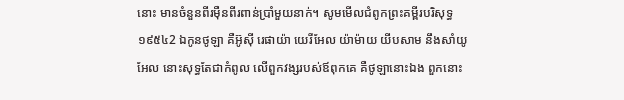នោះ មានចំនួនពីរម៉ឺនពីរពាន់ប្រាំមួយនាក់។ សូមមើលជំពូកព្រះគម្ពីរបរិសុទ្ធ ១៩៥៤2 ឯកូនថូឡា គឺអ៊ូស៊ី រេផាយ៉ា យេរីអែល យ៉ាម៉ាយ យីបសាម នឹងសាំយូអែល នោះសុទ្ធតែជាកំពូល លើពួកវង្សរបស់ឪពុកគេ គឺថូឡានោះឯង ពួកនោះ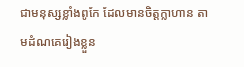ជាមនុស្សខ្លាំងពូកែ ដែលមានចិត្តក្លាហាន តាមដំណគេរៀងខ្លួន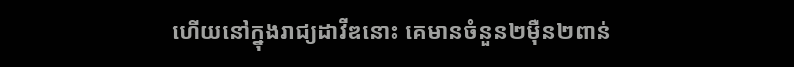ហើយនៅក្នុងរាជ្យដាវីឌនោះ គេមានចំនួន២ម៉ឺន២ពាន់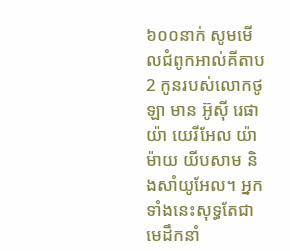៦០០នាក់ សូមមើលជំពូកអាល់គីតាប2 កូនរបស់លោកថូឡា មាន អ៊ូស៊ី រេផាយ៉ា យេរីអែល យ៉ាម៉ាយ យីបសាម និងសាំយូអែល។ អ្នកទាំងនេះសុទ្ធតែជាមេដឹកនាំ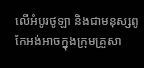លើអំបូរថូឡា និងជាមនុស្សពូកែអង់អាចក្នុងក្រុមគ្រួសា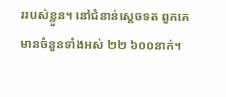ររបស់ខ្លួន។ នៅជំនាន់ស្តេចទត ពួកគេមានចំនួនទាំងអស់ ២២ ៦០០នាក់។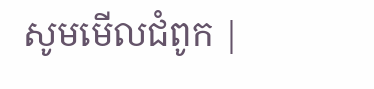សូមមើលជំពូក |